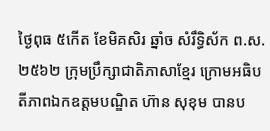ថ្ងៃពុធ ៥កើត ខែមិគសិរ ឆ្នាំច សំរឹទ្ធិស័ក ព.ស.២៥៦២ ក្រុមប្រឹក្សាជាតិភាសាខ្មែរ ក្រោមអធិបតីភាពឯកឧត្តមបណ្ឌិត ហ៊ាន សុខុម បានប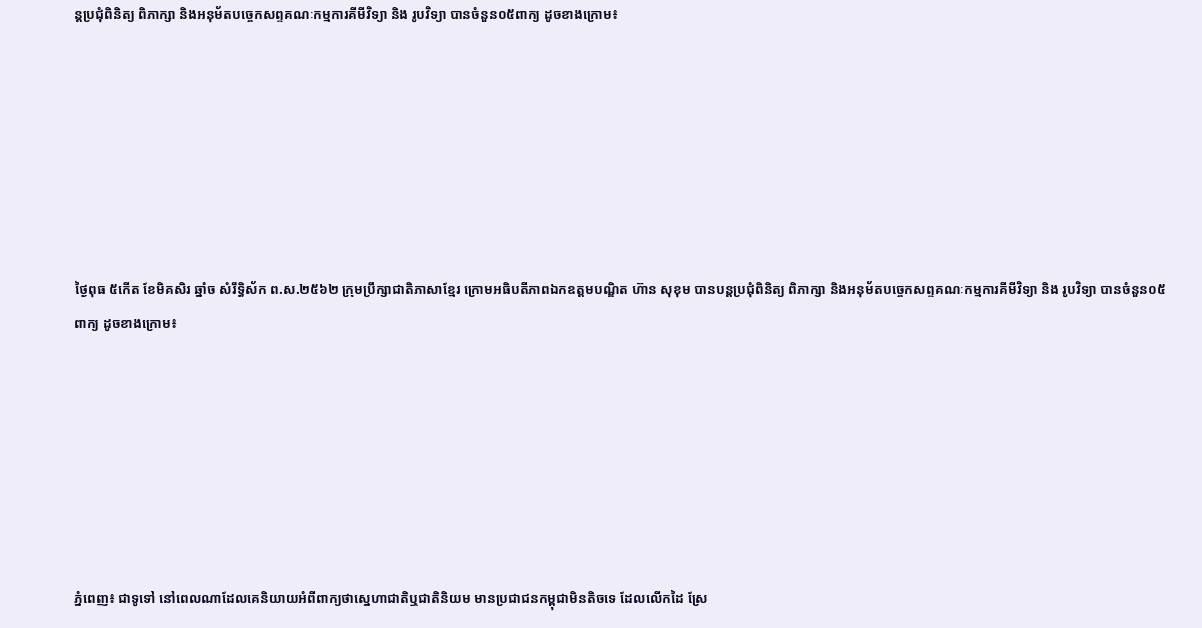ន្តប្រជុំពិនិត្យ ពិភាក្សា និងអនុម័តបច្ចេកសព្ទគណៈកម្មការគីមីវិទ្យា និង រូបវិទ្យា បានចំនួន០៥ពាក្យ ដូចខាងក្រោម៖







ថ្ងៃពុធ ៥កើត ខែមិគសិរ ឆ្នាំច សំរឹទ្ធិស័ក ព.ស.២៥៦២ ក្រុមប្រឹក្សាជាតិភាសាខ្មែរ ក្រោមអធិបតីភាពឯកឧត្តមបណ្ឌិត ហ៊ាន សុខុម បានបន្តប្រជុំពិនិត្យ ពិភាក្សា និងអនុម័តបច្ចេកសព្ទគណៈកម្មការគីមីវិទ្យា និង រូបវិទ្យា បានចំនួន០៥ពាក្យ ដូចខាងក្រោម៖







ភ្នំពេញ៖ ជាទូទៅ នៅពេលណាដែលគេនិយាយអំពីពាក្យថាស្នេហាជាតិឬជាតិនិយម មានប្រជាជនកម្ពុជាមិនតិចទេ ដែលលើកដៃ ស្រែ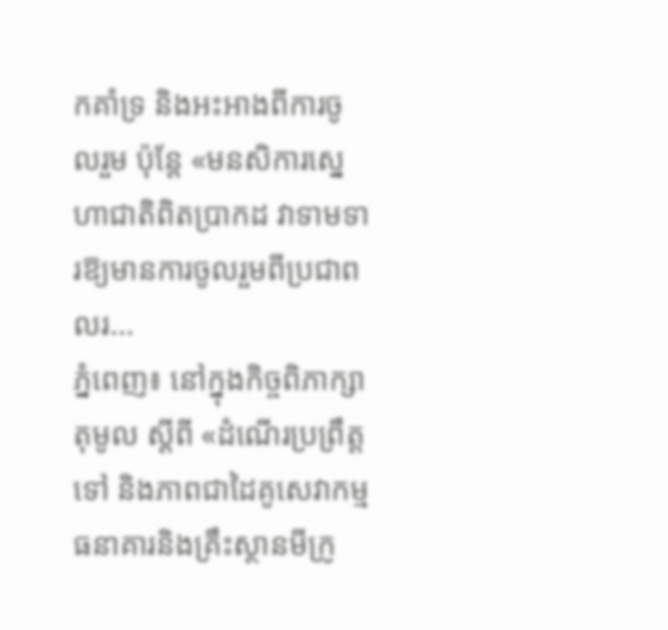កគាំទ្រ និងអះអាងពីការចូលរួម ប៉ុន្តែ «មនសិការស្នេហាជាតិពិតប្រាកដ វាទាមទារឱ្យមានការចូលរួមពីប្រជាពលរ...
ភ្នំពេញ៖ នៅក្នុងកិច្ចពិភាក្សាតុមូល ស្ដីពី «ដំណើរប្រព្រឹត្តទៅ និងភាពជាដៃគូសេវាកម្មធនាគារនិងគ្រឹះស្ថានមីក្រូ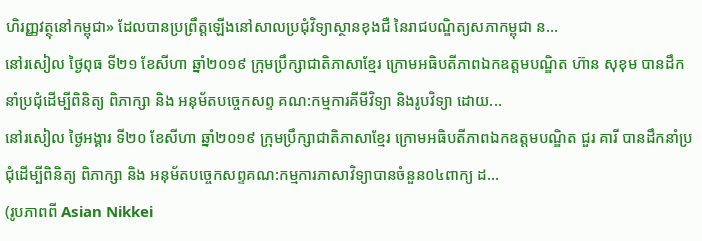ហិរញ្ញវត្ថុនៅកម្ពុជា» ដែលបានប្រព្រឹត្តឡើងនៅសាលប្រជុំវិទ្យាស្ថានខុងជឺ នៃរាជបណ្ឌិត្យសភាកម្ពុជា ន...
នៅរសៀល ថ្ងៃពុធ ទី២១ ខែសីហា ឆ្នាំ២០១៩ ក្រុមប្រឹក្សាជាតិភាសាខ្មែរ ក្រោមអធិបតីភាពឯកឧត្តមបណ្ឌិត ហ៊ាន សុខុម បានដឹកនាំប្រជុំដើម្បីពិនិត្យ ពិភាក្សា និង អនុម័តបច្ចេកសព្ទ គណ:កម្មការគីមីវិទ្យា និងរូបវិទ្យា ដោយ...
នៅរសៀល ថ្ងៃអង្គារ ទី២០ ខែសីហា ឆ្នាំ២០១៩ ក្រុមប្រឹក្សាជាតិភាសាខ្មែរ ក្រោមអធិបតីភាពឯកឧត្តមបណ្ឌិត ជួរ គារី បានដឹកនាំប្រជុំដើម្បីពិនិត្យ ពិភាក្សា និង អនុម័តបច្ចេកសព្ទគណ:កម្មការភាសាវិទ្យាបានចំនួន០៤ពាក្យ ដ...
(រូបភាពពី Asian Nikkei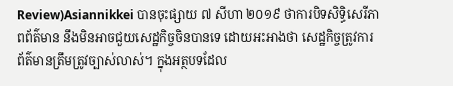Review)Asiannikkei បានចុះផ្សាយ ៧ សីហា ២០១៩ ថាការបិទសិទ្ធិសេរីភាពព័ត៌មាន នឹងមិនអាចជួយសេដ្ឋកិច្ចចិនបានទេ ដោយអះអាងថា សេដ្ឋកិច្ចត្រូវការព័ត៌មានត្រឹមត្រូវច្បាស់លាស់។ ក្នុងអត្ថបទដែល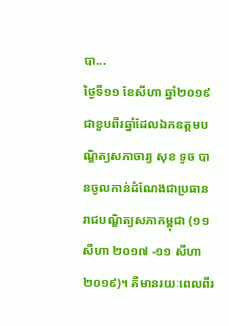បា...
ថ្ងៃទី១១ ខែសីហា ឆ្នាំ២០១៩ ជាខួបពីរឆ្នាំដែលឯកឧត្ដមបណ្ឌិត្យសភាចារ្យ សុខ ទូច បានចូលកាន់ដំណែងជាប្រធានរាជបណ្ឌិត្យសភាកម្ពុជា (១១ សីហា ២០១៧ -១១ សីហា ២០១៩)។ គឺមានរយៈពេលពីរ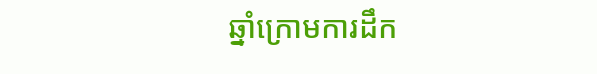ឆ្នាំក្រោមការដឹក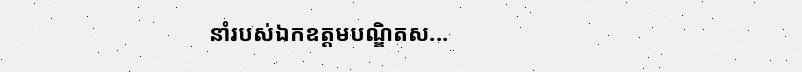នាំរបស់ឯកឧត្ដមបណ្ឌិតស...